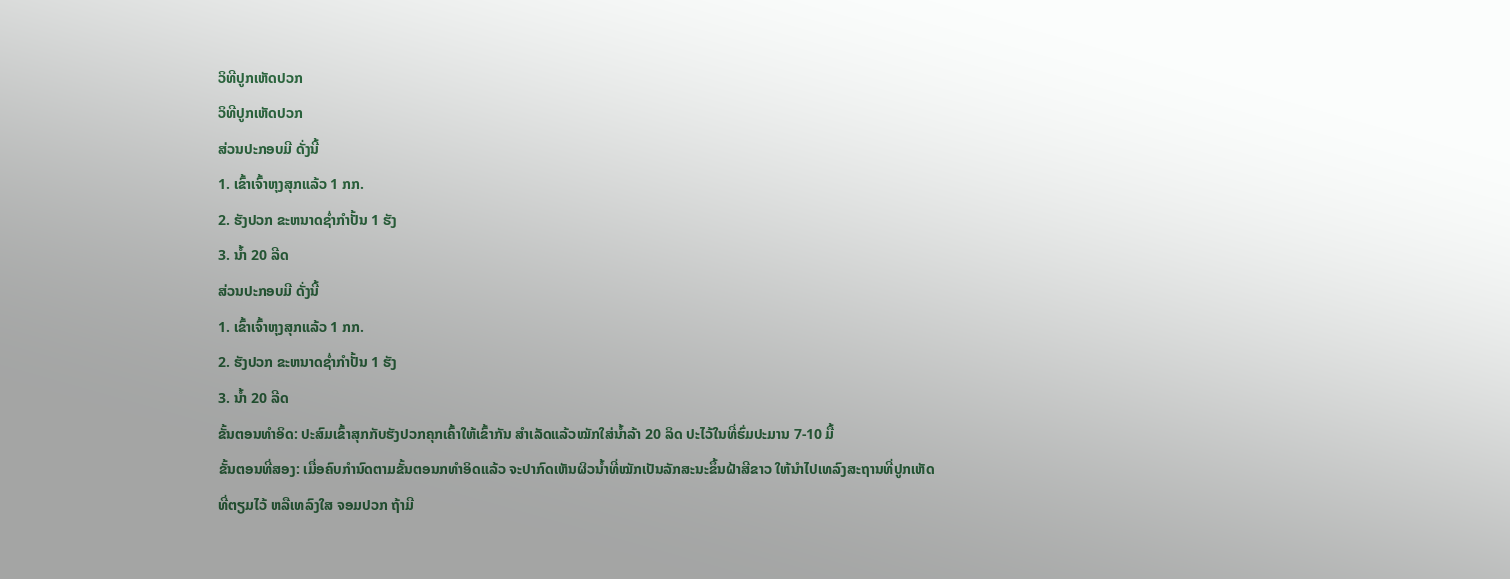ວິທີປູກເຫັດປວກ
ວິທີປູກເຫັດປວກ
ສ່ວນປະກອບມີ ດັ່ງນີ້
1. ເຂົ້າເຈົ້າຫຸງສຸກແລ້ວ 1 ກກ.
2. ຮັງປວກ ຂະຫນາດຊ່ຳກຳປັ້ນ 1 ຮັງ
3. ນ້ຳ 20 ລີດ
ສ່ວນປະກອບມີ ດັ່ງນີ້
1. ເຂົ້າເຈົ້າຫຸງສຸກແລ້ວ 1 ກກ.
2. ຮັງປວກ ຂະຫນາດຊ່ຳກຳປັ້ນ 1 ຮັງ
3. ນ້ຳ 20 ລີດ
ຂັ້ນຕອນທຳອິດ: ປະສົມເຂົ້າສຸກກັບຮັງປວກຄຸກເຄົ້າໃຫ້ເຂົ້າກັນ ສຳເລັດແລ້ວໝັກໃສ່ນ້ຳລ້າ 20 ລິດ ປະໄວ້ໃນທີ່ຮົ່ມປະມານ 7-10 ມື້
ຂັ້ນຕອນທີ່ສອງ: ເມື່ອຄົບກຳນົດຕາມຂັ້ນຕອນກທຳອິດແລ້ວ ຈະປາກົດເຫັນຜິວນ້ຳທີ່ໝັກເປັນລັກສະນະຂຶ້ນຝ້າສີຂາວ ໃຫ້ນຳໄປເທລົງສະຖານທີ່ປູກເຫັດທີ່ຕຽມໄວ້ ຫລືເທລົງໃສ ຈອມປວກ ຖ້າມີ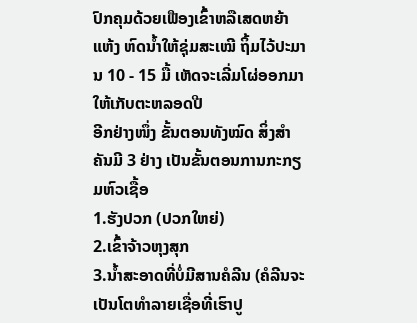ປົກຄຸມດ້ວຍເຟືອງເຂົ້າຫລືເສດຫຍ້າແຫ້ງ ຫົດນ້ຳໃຫ້ຊຸ່ມສະເໝີ ຖິ້ມໄວ້ປະມານ 10 - 15 ມື້ ເຫັດຈະເລີ່ມໂຜ່ອອກມາໃຫ້ເກັບຕະຫລອດປີ
ອີກຢ່າງໜຶ່ງ ຂັ້ນຕອນທັງໝົດ ສິ່ງສຳຄັນມີ 3 ຢ່າງ ເປັນຂັ້ນຕອນການກະກຽມຫົວເຊື້ອ
1.ຮັງປວກ (ປວກໃຫຍ່)
2.ເຂົ້າຈ້າວຫຸງສຸກ
3.ນ້ຳສະອາດທີ່ບໍ່ມີສານຄໍລີນ (ຄໍລີນຈະເປັນໂຕທຳລາຍເຊື່ອທີ່ເຮົາປູ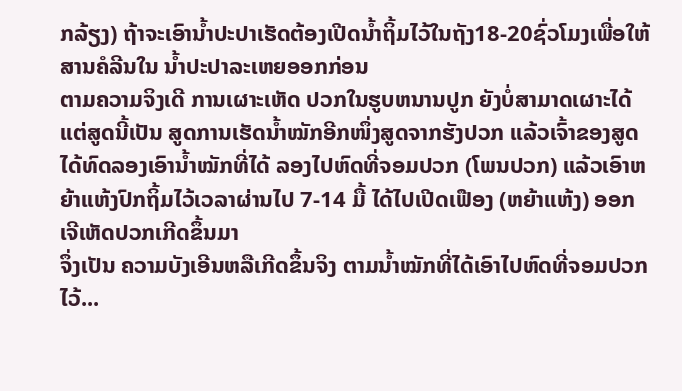ກລ້ຽງ) ຖ້າຈະເອົານ້ຳປະປາເຮັດຕ້ອງເປີດນ້ຳຖິ້ມໄວ້ໃນຖັງ18-20ຊົ່ວໂມງເພື່ອໃຫ້ສານຄໍລີນໃນ ນ້ຳປະປາລະເຫຍອອກກ່ອນ
ຕາມຄວາມຈິງເດີ ການເຜາະເຫັດ ປວກໃນຮູບຫນານປູກ ຍັງບໍ່ສາມາດເຜາະໄດ້ ແຕ່ສູດນີ້ເປັນ ສູດການເຮັດນ້ຳໝັກອີກໜຶ່ງສູດຈາກຮັງປວກ ແລ້ວເຈົ້າຂອງສູດ ໄດ້ທົດລອງເອົານ້ຳໝັກທີ່ໄດ້ ລອງໄປຫົດທີ່ຈອມປວກ (ໂພນປວກ) ແລ້ວເອົາຫຍ້າແຫ້ງປົກຖິ້ມໄວ້ເວລາຜ່ານໄປ 7-14 ມື້ ໄດ້ໄປເປີດເຟືອງ (ຫຍ້າແຫ້ງ) ອອກເຈີເຫັດປວກເກີດຂຶ້ນມາ
ຈຶ່ງເປັນ ຄວາມບັງເອີນຫລືເກີດຂຶ້ນຈິງ ຕາມນ້ຳໝັກທີ່ໄດ້ເອົາໄປຫົດທີ່ຈອມປວກໄວ້...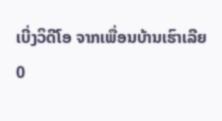ເບີ່ງວິດີໂອ ຈາກເພື່ອນບ້ານເຮົາເລີຍ
0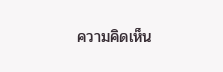ความคิดเห็น